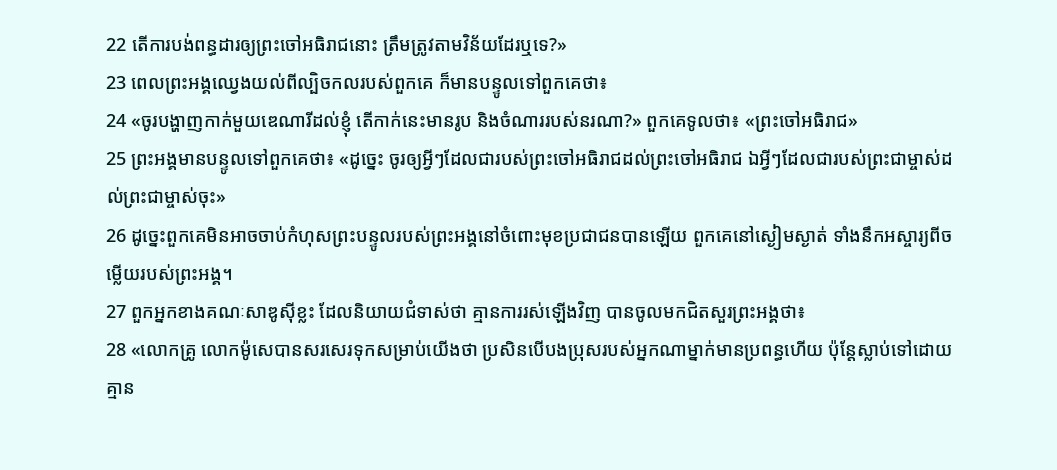22 តើការបង់ពន្ធដារឲ្យព្រះចៅអធិរាជនោះ ត្រឹមត្រូវតាមវិន័យដែរឬទេ?»
23 ពេលព្រះអង្គឈ្វេងយល់ពីល្បិចកលរបស់ពួកគេ ក៏មានបន្ទូលទៅពួកគេថា៖
24 «ចូរបង្ហាញកាក់មួយឌេណារីដល់ខ្ញុំ តើកាក់នេះមានរូប និងចំណាររបស់នរណា?» ពួកគេទូលថា៖ «ព្រះចៅអធិរាជ»
25 ព្រះអង្គមានបន្ទូលទៅពួកគេថា៖ «ដូច្នេះ ចូរឲ្យអ្វីៗដែលជារបស់ព្រះចៅអធិរាជដល់ព្រះចៅអធិរាជ ឯអ្វីៗដែលជារបស់ព្រះជាម្ចាស់ដល់ព្រះជាម្ចាស់ចុះ»
26 ដូច្នេះពួកគេមិនអាចចាប់កំហុសព្រះបន្ទូលរបស់ព្រះអង្គនៅចំពោះមុខប្រជាជនបានឡើយ ពួកគេនៅស្ងៀមស្ងាត់ ទាំងនឹកអស្ចារ្យពីចម្លើយរបស់ព្រះអង្គ។
27 ពួកអ្នកខាងគណៈសាឌូស៊ីខ្លះ ដែលនិយាយជំទាស់ថា គ្មានការរស់ឡើងវិញ បានចូលមកជិតសួរព្រះអង្គថា៖
28 «លោកគ្រូ លោកម៉ូសេបានសរសេរទុកសម្រាប់យើងថា ប្រសិនបើបងប្រុសរបស់អ្នកណាម្នាក់មានប្រពន្ធហើយ ប៉ុន្ដែស្លាប់ទៅដោយគ្មាន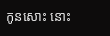កូនសោះ នោះ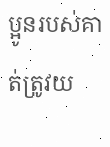ប្អូនរបស់គាត់ត្រូវយ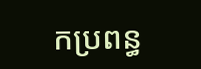កប្រពន្ធ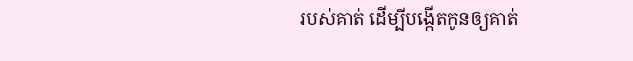របស់គាត់ ដើម្បីបង្កើតកូនឲ្យគាត់